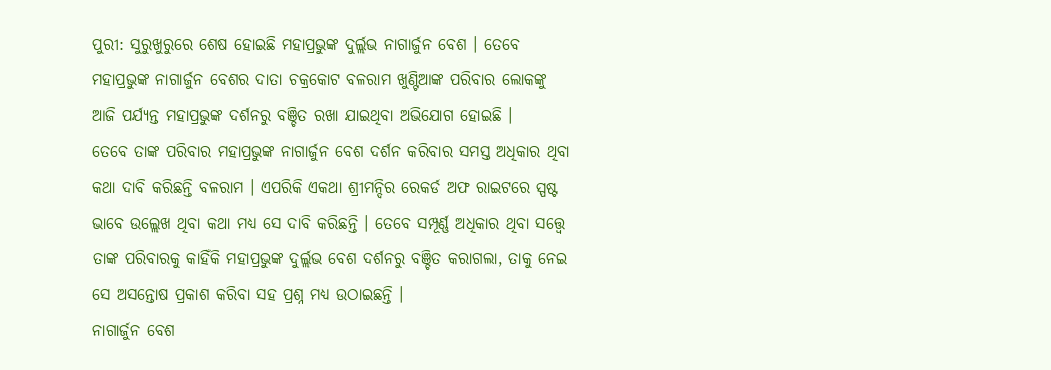ପୁରୀ: ସୁରୁଖୁରୁରେ ଶେଷ ହୋଇଛି ମହାପ୍ରଭୁଙ୍କ ଦୁର୍ଲ୍ଲଭ ନାଗାର୍ଜୁନ ବେଶ । ତେବେ ମହାପ୍ରଭୁଙ୍କ ନାଗାର୍ଜୁନ ବେଶର ଦାତା ଚକ୍ରକୋଟ ବଳରାମ ଖୁଣ୍ଟିଆଙ୍କ ପରିବାର ଲୋକଙ୍କୁ ଆଜି ପର୍ଯ୍ୟନ୍ତ ମହାପ୍ରଭୁଙ୍କ ଦର୍ଶନରୁ ବଞ୍ଚିତ ରଖା ଯାଇଥିବା ଅଭିଯୋଗ ହୋଇଛି ।
ତେବେ ତାଙ୍କ ପରିବାର ମହାପ୍ରଭୁଙ୍କ ନାଗାର୍ଜୁନ ବେଶ ଦର୍ଶନ କରିବାର ସମସ୍ତ ଅଧିକାର ଥିବା କଥା ଦାବି କରିଛନ୍ତି ବଳରାମ । ଏପରିକି ଏକଥା ଶ୍ରୀମନ୍ଦିର ରେକର୍ଡ ଅଫ ରାଇଟରେ ସ୍ପଷ୍ଟ ଭାବେ ଉଲ୍ଲେଖ ଥିବା କଥା ମଧ୍ୟ ସେ ଦାବି କରିଛନ୍ତି । ତେବେ ସମ୍ପୂର୍ଣ୍ଣ ଅଧିକାର ଥିବା ସତ୍ତ୍ବେ ତାଙ୍କ ପରିବାରକୁ କାହିଁକି ମହାପ୍ରଭୁଙ୍କ ଦୁର୍ଲ୍ଲଭ ବେଶ ଦର୍ଶନରୁ ବଞ୍ଚିତ କରାଗଲା, ତାକୁ ନେଇ ସେ ଅସନ୍ତୋଷ ପ୍ରକାଶ କରିବା ସହ ପ୍ରଶ୍ନ ମଧ୍ୟ ଉଠାଇଛନ୍ତି ।
ନାଗାର୍ଜୁନ ବେଶ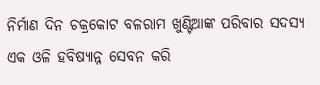ନିର୍ମାଣ ଦିନ ଚକ୍ରକୋଟ ବଳରାମ ଖୁଣ୍ଟିଆଙ୍କ ପରିବାର ସଦସ୍ୟ ଏକ ଓଳି ହବିଷ୍ୟାନ୍ନ ସେବନ କରି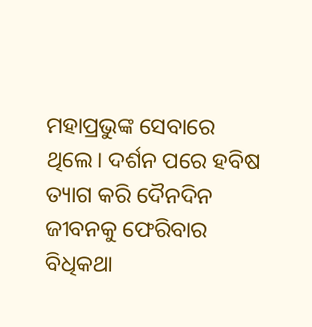ମହାପ୍ରଭୁଙ୍କ ସେବାରେ ଥିଲେ। ଦର୍ଶନ ପରେ ହବିଷ ତ୍ୟାଗ କରି ଦୈନଦିନ ଜୀବନକୁ ଫେରିବାର ବିଧିକଥା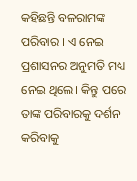କହିଛନ୍ତି ବଳରାମଙ୍କ ପରିବାର । ଏ ନେଇ ପ୍ରଶାସନର ଅନୁମତି ମଧ୍ୟ ନେଇ ଥିଲେ। କିନ୍ତୁ ପରେ ତାଙ୍କ ପରିବାରକୁ ଦର୍ଶନ କରିବାକୁ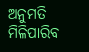ଅନୁମତି ମିଳିପାରିବ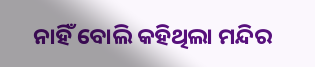ନାହିଁ ବୋଲି କହିଥିଲା ମନ୍ଦିର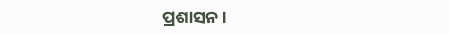ପ୍ରଶାସନ ।